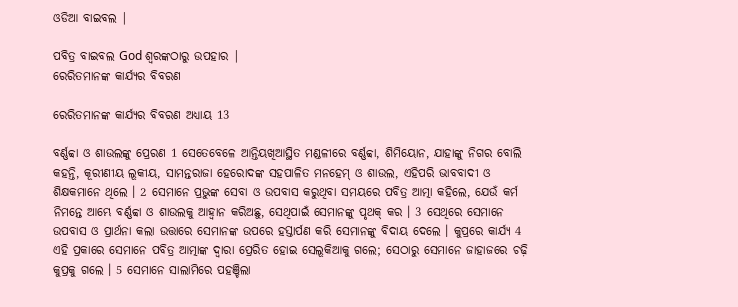ଓଡିଆ ବାଇବଲ |

ପବିତ୍ର ବାଇବଲ God ଶ୍ବରଙ୍କଠାରୁ ଉପହାର |
ରେରିତମାନଙ୍କ କାର୍ଯ୍ୟର ବିବରଣ

ରେରିତମାନଙ୍କ କାର୍ଯ୍ୟର ବିବରଣ ଅଧ୍ୟାୟ 13

ବର୍ଣ୍ଣବ୍ବା ଓ ଶାଉଲଙ୍କୁ ପ୍ରେରଣ 1 ସେତେବେଳେ ଆନ୍ତିୟଖିଆସ୍ଥିତ ମଣ୍ଡଳୀରେ ବର୍ଣ୍ଣବ୍ବା, ଶିମିୟୋନ, ଯାହାଙ୍କୁ ନିଗର ବୋଲି କହନ୍ତି, କୂରୀଣୀୟ ଲୂକୀୟ, ସାମନ୍ତରାଜା ହେରୋଦଙ୍କ ସହପାଳିତ ମନହେମ୍ ଓ ଶାଉଲ, ଏହିପରି ଭାବବାଦୀ ଓ ଶିକ୍ଷକମାନେ ଥିଲେ । 2 ସେମାନେ ପ୍ରଭୁଙ୍କ ସେବା ଓ ଉପବାସ କରୁଥିବା ସମୟରେ ପବିତ୍ର ଆତ୍ମା କହିଲେ, ଯେଉଁ କର୍ମ ନିମନ୍ତେ ଆମ୍ଭେ ବର୍ଣ୍ଣବ୍ବା ଓ ଶାଉଲକୁ ଆହ୍ୱାନ କରିଅଛୁ, ସେଥିପାଇଁ ସେମାନଙ୍କୁ ପୃଥକ୍ କର । 3 ସେଥିରେ ସେମାନେ ଉପବାସ ଓ ପ୍ରାର୍ଥନା କଲା ଉତ୍ତାରେ ସେମାନଙ୍କ ଉପରେ ହସ୍ତାର୍ପଣ କରି ସେମାନଙ୍କୁ ବିଦାୟ ଦେଲେ । କୁପ୍ରରେ କାର୍ଯ୍ୟ 4 ଏହି ପ୍ରକାରେ ସେମାନେ ପବିତ୍ର ଆତ୍ମାଙ୍କ ଦ୍ୱାରା ପ୍ରେରିତ ହୋଇ ସେଲୂକିଆକୁ ଗଲେ; ସେଠାରୁ ସେମାନେ ଜାହାଜରେ ଚଢ଼ି କୁପ୍ରକୁ ଗଲେ । 5 ସେମାନେ ସାଲାମିରେ ପହଞ୍ଚିଲା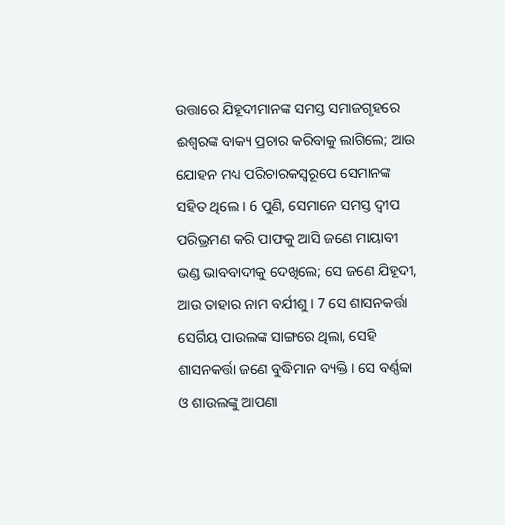ଉତ୍ତାରେ ଯିହୂଦୀମାନଙ୍କ ସମସ୍ତ ସମାଜଗୃହରେ ଈଶ୍ୱରଙ୍କ ବାକ୍ୟ ପ୍ରଚାର କରିବାକୁ ଲାଗିଲେ; ଆଉ ଯୋହନ ମଧ୍ୟ ପରିଚାରକସ୍ୱରୂପେ ସେମାନଙ୍କ ସହିତ ଥିଲେ । 6 ପୁଣି, ସେମାନେ ସମସ୍ତ ଦ୍ୱୀପ ପରିଭ୍ରମଣ କରି ପାଫକୁ ଆସି ଜଣେ ମାୟାବୀ ଭଣ୍ଡ ଭାବବାଦୀକୁ ଦେଖିଲେ; ସେ ଜଣେ ଯିହୂଦୀ, ଆଉ ତାହାର ନାମ ବର୍ଯୀଶୁ । 7 ସେ ଶାସନକର୍ତ୍ତା ସେର୍ଗିୟ ପାଉଲଙ୍କ ସାଙ୍ଗରେ ଥିଲା, ସେହି ଶାସନକର୍ତ୍ତା ଜଣେ ବୁଦ୍ଧିମାନ ବ୍ୟକ୍ତି । ସେ ବର୍ଣ୍ଣବ୍ବା ଓ ଶାଉଲଙ୍କୁ ଆପଣା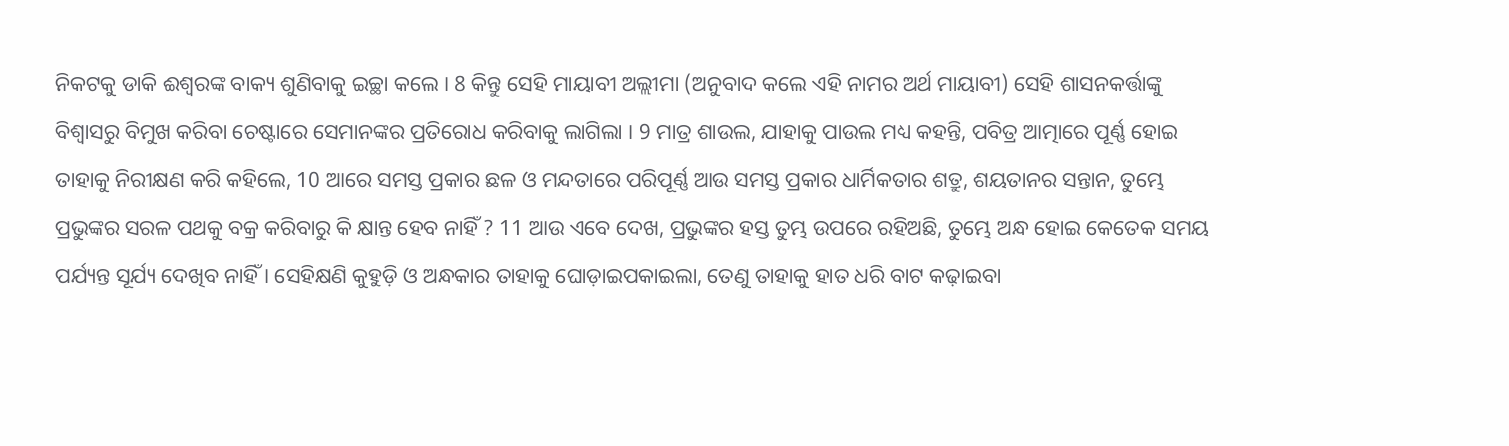ନିକଟକୁ ଡାକି ଈଶ୍ୱରଙ୍କ ବାକ୍ୟ ଶୁଣିବାକୁ ଇଚ୍ଛା କଲେ । 8 କିନ୍ତୁ ସେହି ମାୟାବୀ ଅଲ୍ଲୀମା (ଅନୁବାଦ କଲେ ଏହି ନାମର ଅର୍ଥ ମାୟାବୀ) ସେହି ଶାସନକର୍ତ୍ତାଙ୍କୁ ବିଶ୍ୱାସରୁ ବିମୁଖ କରିବା ଚେଷ୍ଟାରେ ସେମାନଙ୍କର ପ୍ରତିରୋଧ କରିବାକୁ ଲାଗିଲା । 9 ମାତ୍ର ଶାଉଲ, ଯାହାକୁ ପାଉଲ ମଧ୍ୟ କହନ୍ତି, ପବିତ୍ର ଆତ୍ମାରେ ପୂର୍ଣ୍ଣ ହୋଇ ତାହାକୁ ନିରୀକ୍ଷଣ କରି କହିଲେ, 10 ଆରେ ସମସ୍ତ ପ୍ରକାର ଛଳ ଓ ମନ୍ଦତାରେ ପରିପୂର୍ଣ୍ଣ ଆଉ ସମସ୍ତ ପ୍ରକାର ଧାର୍ମିକତାର ଶତ୍ରୁ, ଶୟତାନର ସନ୍ତାନ, ତୁମ୍ଭେ ପ୍ରଭୁଙ୍କର ସରଳ ପଥକୁ ବକ୍ର କରିବାରୁ କି କ୍ଷାନ୍ତ ହେବ ନାହିଁ ? 11 ଆଉ ଏବେ ଦେଖ, ପ୍ରଭୁଙ୍କର ହସ୍ତ ତୁମ୍ଭ ଉପରେ ରହିଅଛି, ତୁମ୍ଭେ ଅନ୍ଧ ହୋଇ କେତେକ ସମୟ ପର୍ଯ୍ୟନ୍ତ ସୂର୍ଯ୍ୟ ଦେଖିବ ନାହିଁ । ସେହିକ୍ଷଣି କୁହୁଡ଼ି ଓ ଅନ୍ଧକାର ତାହାକୁ ଘୋଡ଼ାଇପକାଇଲା, ତେଣୁ ତାହାକୁ ହାତ ଧରି ବାଟ କଢ଼ାଇବା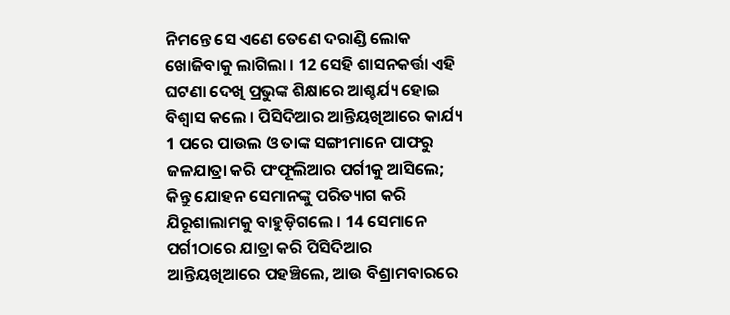ନିମନ୍ତେ ସେ ଏଣେ ତେଣେ ଦରାଣ୍ଡି ଲୋକ ଖୋଜିବାକୁ ଲାଗିଲା । 12 ସେହି ଶାସନକର୍ତ୍ତା ଏହି ଘଟଣା ଦେଖି ପ୍ରଭୁଙ୍କ ଶିକ୍ଷାରେ ଆଶ୍ଚର୍ଯ୍ୟ ହୋଇ ବିଶ୍ୱାସ କଲେ । ପିସିଦିଆର ଆନ୍ତିୟଖିଆରେ କାର୍ଯ୍ୟ 1 ପରେ ପାଉଲ ଓ ତାଙ୍କ ସଙ୍ଗୀମାନେ ପାଫରୁ ଜଳଯାତ୍ରା କରି ପଂଫୂଲିଆର ପର୍ଗୀକୁ ଆସିଲେ; କିନ୍ତୁ ଯୋହନ ସେମାନଙ୍କୁ ପରିତ୍ୟାଗ କରି ଯିରୂଶାଲାମକୁ ବାହୁଡ଼ିଗଲେ । 14 ସେମାନେ ପର୍ଗୀଠାରେ ଯାତ୍ରା କରି ପିସିଦିଆର ଆନ୍ତିୟଖିଆରେ ପହଞ୍ଚିଲେ, ଆଉ ବିଶ୍ରାମବାରରେ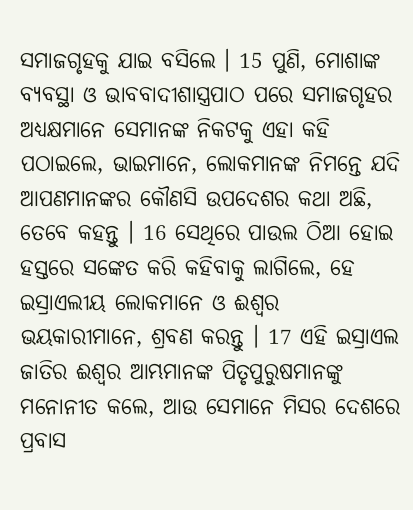ସମାଜଗୃହକୁ ଯାଇ ବସିଲେ । 15 ପୁଣି, ମୋଶାଙ୍କ ବ୍ୟବସ୍ଥା ଓ ଭାବବାଦୀଶାସ୍ତ୍ରପାଠ ପରେ ସମାଜଗୃହର ଅଧ୍ୟକ୍ଷମାନେ ସେମାନଙ୍କ ନିକଟକୁ ଏହା କହି ପଠାଇଲେ, ଭାଇମାନେ, ଲୋକମାନଙ୍କ ନିମନ୍ତେ ଯଦି ଆପଣମାନଙ୍କର କୌଣସି ଉପଦେଶର କଥା ଅଛି, ତେବେ କହନ୍ତୁ । 16 ସେଥିରେ ପାଉଲ ଠିଆ ହୋଇ ହସ୍ତରେ ସଙ୍କେତ କରି କହିବାକୁ ଲାଗିଲେ, ହେ ଇସ୍ରାଏଲୀୟ ଲୋକମାନେ ଓ ଈଶ୍ୱର ଭୟକାରୀମାନେ, ଶ୍ରବଣ କରନ୍ତୁ । 17 ଏହି ଇସ୍ରାଏଲ ଜାତିର ଈଶ୍ୱର ଆମ୍ଭମାନଙ୍କ ପିତୃପୁରୁଷମାନଙ୍କୁ ମନୋନୀତ କଲେ, ଆଉ ସେମାନେ ମିସର ଦେଶରେ ପ୍ରବାସ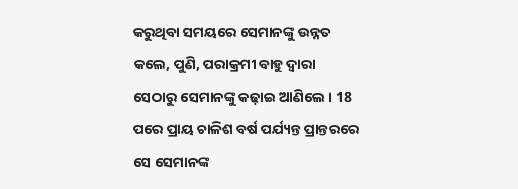କରୁଥିବା ସମୟରେ ସେମାନଙ୍କୁ ଉନ୍ନତ କଲେ, ପୁଣି, ପରାକ୍ରମୀ ବାହୁ ଦ୍ୱାରା ସେଠାରୁ ସେମାନଙ୍କୁ କଢ଼ାଇ ଆଣିଲେ । 18 ପରେ ପ୍ରାୟ ଚାଳିଶ ବର୍ଷ ପର୍ଯ୍ୟନ୍ତ ପ୍ରାନ୍ତରରେ ସେ ସେମାନଙ୍କ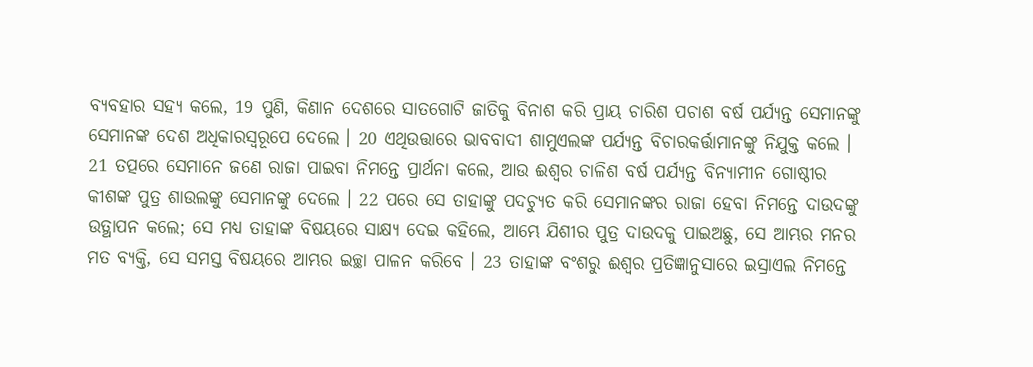ବ୍ୟବହାର ସହ୍ୟ କଲେ, 19 ପୁଣି, କିଣାନ ଦେଶରେ ସାତଗୋଟି ଜାତିକୁ ବିନାଶ କରି ପ୍ରାୟ ଚାରିଶ ପଚାଶ ବର୍ଷ ପର୍ଯ୍ୟନ୍ତ ସେମାନଙ୍କୁ ସେମାନଙ୍କ ଦେଶ ଅଧିକାରସ୍ୱରୂପେ ଦେଲେ । 20 ଏଥିଉତ୍ତାରେ ଭାବବାଦୀ ଶାମୁଏଲଙ୍କ ପର୍ଯ୍ୟନ୍ତ ବିଚାରକର୍ତ୍ତାମାନଙ୍କୁ ନିଯୁକ୍ତ କଲେ । 21 ତତ୍ପରେ ସେମାନେ ଜଣେ ରାଜା ପାଇବା ନିମନ୍ତେ ପ୍ରାର୍ଥନା କଲେ, ଆଉ ଈଶ୍ୱର ଚାଳିଶ ବର୍ଷ ପର୍ଯ୍ୟନ୍ତ ବିନ୍ୟାମୀନ ଗୋଷ୍ଠୀର କୀଶଙ୍କ ପୁତ୍ର ଶାଉଲଙ୍କୁ ସେମାନଙ୍କୁ ଦେଲେ । 22 ପରେ ସେ ତାହାଙ୍କୁ ପଦଚ୍ୟୁତ କରି ସେମାନଙ୍କର ରାଜା ହେବା ନିମନ୍ତେ ଦାଉଦଙ୍କୁ ଉତ୍ଥାପନ କଲେ; ସେ ମଧ୍ୟ ତାହାଙ୍କ ବିଷୟରେ ସାକ୍ଷ୍ୟ ଦେଇ କହିଲେ, ଆମ୍ଭେ ଯିଶୀର ପୁତ୍ର ଦାଉଦକୁ ପାଇଅଛୁ, ସେ ଆମ୍ଭର ମନର ମତ ବ୍ୟକ୍ତି, ସେ ସମସ୍ତ ବିଷୟରେ ଆମ୍ଭର ଇଚ୍ଛା ପାଳନ କରିବେ । 23 ତାହାଙ୍କ ବଂଶରୁ ଈଶ୍ୱର ପ୍ରତିଜ୍ଞାନୁସାରେ ଇସ୍ରାଏଲ ନିମନ୍ତେ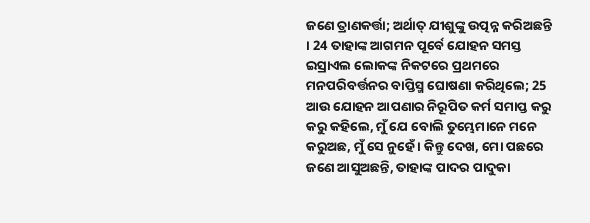ଜଣେ ତ୍ରାଣକର୍ତ୍ତା; ଅର୍ଥାତ୍ ଯୀଶୁଙ୍କୁ ଉତ୍ପନ୍ନ କରିଅଛନ୍ତି । 24 ତାହାଙ୍କ ଆଗମନ ପୂର୍ବେ ଯୋହନ ସମସ୍ତ ଇସ୍ରାଏଲ ଲୋକଙ୍କ ନିକଟରେ ପ୍ରଥମରେ ମନପରିବର୍ତ୍ତନର ବାପ୍ତିସ୍ମ ଘୋଷଣା କରିଥିଲେ; 25 ଆଉ ଯୋହନ ଆପଣାର ନିରୂପିତ କର୍ମ ସମାପ୍ତ କରୁ କରୁ କହିଲେ, ମୁଁ ଯେ ବୋଲି ତୁମ୍ଭେମାନେ ମନେ କରୁଅଛ, ମୁଁ ସେ ନୁହେଁ । କିନ୍ତୁ ଦେଖ, ମୋ ପଛରେ ଜଣେ ଆସୁଅଛନ୍ତି, ତାହାଙ୍କ ପାଦର ପାଦୁକା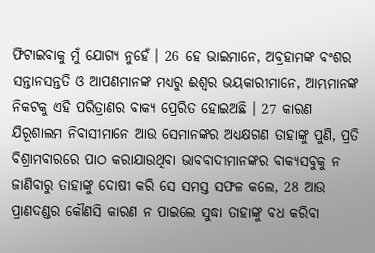ଫିଟାଇବାକୁ ମୁଁ ଯୋଗ୍ୟ ନୁହେଁ । 26 ହେ ଭାଇମାନେ, ଅବ୍ରହାମଙ୍କ ବଂଶର ସନ୍ତାନସନ୍ତତି ଓ ଆପଣମାନଙ୍କ ମଧ୍ୟରୁ ଈଶ୍ୱର ଭୟକାରୀମାନେ, ଆମ୍ଭମାନଙ୍କ ନିକଟକୁ ଏହି ପରିତ୍ରାଣର ବାକ୍ୟ ପ୍ରେରିତ ହୋଇଅଛି । 27 କାରଣ ଯିରୂଶାଲମ ନିବାସୀମାନେ ଆଉ ସେମାନଙ୍କର ଅଧ୍ୟକ୍ଷଗଣ ତାହାଙ୍କୁ ପୁଣି, ପ୍ରତି ବିଶ୍ରାମବାରରେ ପାଠ କରାଯାଉଥିବା ଭାବବାଦୀମାନଙ୍କର ବାକ୍ୟସବୁକୁ ନ ଜାଣିବାରୁ ତାହାଙ୍କୁ ଦୋଷୀ କରି ସେ ସମସ୍ତ ସଫଳ କଲେ, 28 ଆଉ ପ୍ରାଣଦଣ୍ଡର କୌଣସି କାରଣ ନ ପାଇଲେ ସୁଦ୍ଧା ତାହାଙ୍କୁ ବଧ କରିବା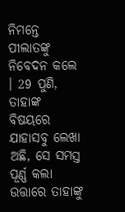ନିମନ୍ତେ ପୀଲାତଙ୍କୁ ନିବେଦନ କଲେ । 29 ପୁଣି, ତାହାଙ୍କ ବିଷୟରେ ଯାହାସବୁ ଲେଖା ଅଛି, ସେ ସମସ୍ତ ପୂର୍ଣ୍ଣ କଲା ଉତ୍ତାରେ ତାହାଙ୍କୁ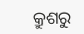କ୍ରୁଶରୁ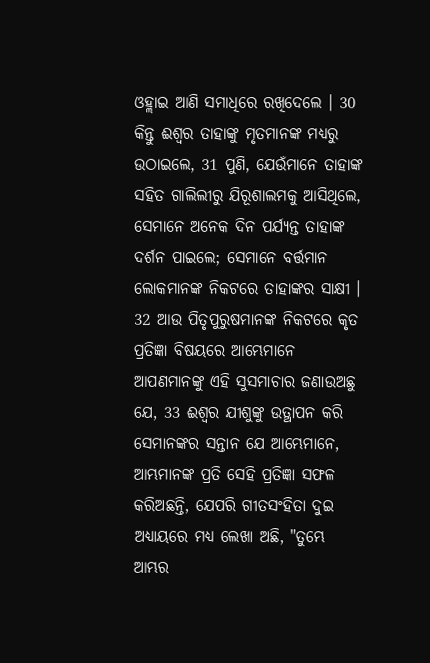ଓହ୍ଲାଇ ଆଣି ସମାଧିରେ ରଖିଦେଲେ । 30 କିନ୍ତୁ ଈଶ୍ୱର ତାହାଙ୍କୁ ମୃତମାନଙ୍କ ମଧ୍ୟରୁ ଉଠାଇଲେ, 31 ପୁଣି, ଯେଉଁମାନେ ତାହାଙ୍କ ସହିତ ଗାଲିଲୀରୁ ଯିରୂଶାଲମକୁ ଆସିଥିଲେ, ସେମାନେ ଅନେକ ଦିନ ପର୍ଯ୍ୟନ୍ତ ତାହାଙ୍କ ଦର୍ଶନ ପାଇଲେ; ସେମାନେ ବର୍ତ୍ତମାନ ଲୋକମାନଙ୍କ ନିକଟରେ ତାହାଙ୍କର ସାକ୍ଷୀ । 32 ଆଉ ପିତୃପୁରୁଷମାନଙ୍କ ନିକଟରେ କୃତ ପ୍ରତିଜ୍ଞା ବିଷୟରେ ଆମ୍ଭେମାନେ ଆପଣମାନଙ୍କୁ ଏହି ସୁସମାଚାର ଜଣାଉଅଛୁ ଯେ, 33 ଈଶ୍ୱର ଯୀଶୁଙ୍କୁ ଉତ୍ଥାପନ କରି ସେମାନଙ୍କର ସନ୍ତାନ ଯେ ଆମ୍ଭେମାନେ, ଆମ୍ଭମାନଙ୍କ ପ୍ରତି ସେହି ପ୍ରତିଜ୍ଞା ସଫଳ କରିଅଛନ୍ତି, ଯେପରି ଗୀତସଂହିତା ଦୁଇ ଅଧ୍ୟାୟରେ ମଧ୍ୟ ଲେଖା ଅଛି, "ତୁମ୍ଭେ ଆମ୍ଭର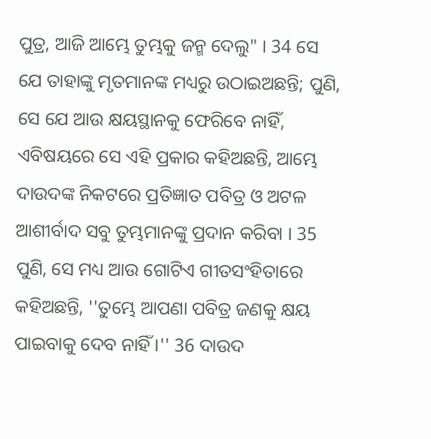ପୁତ୍ର, ଆଜି ଆମ୍ଭେ ତୁମ୍ଭକୁ ଜନ୍ମ ଦେଲୁ" । 34 ସେ ଯେ ତାହାଙ୍କୁ ମୃତମାନଙ୍କ ମଧ୍ୟରୁ ଉଠାଇଅଛନ୍ତି; ପୁଣି, ସେ ଯେ ଆଉ କ୍ଷୟସ୍ଥାନକୁ ଫେରିବେ ନାହିଁ, ଏବିଷୟରେ ସେ ଏହି ପ୍ରକାର କହିଅଛନ୍ତି, ଆମ୍ଭେ ଦାଉଦଙ୍କ ନିକଟରେ ପ୍ରତିଜ୍ଞାତ ପବିତ୍ର ଓ ଅଟଳ ଆଶୀର୍ବାଦ ସବୁ ତୁମ୍ଭମାନଙ୍କୁ ପ୍ରଦାନ କରିବା । 35 ପୁଣି, ସେ ମଧ୍ୟ ଆଉ ଗୋଟିଏ ଗୀତସଂହିତାରେ କହିଅଛନ୍ତି, ''ତୁମ୍ଭେ ଆପଣା ପବିତ୍ର ଜଣକୁ କ୍ଷୟ ପାଇବାକୁ ଦେବ ନାହିଁ ।'' 36 ଦାଉଦ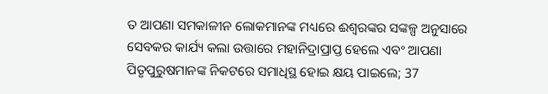ତ ଆପଣା ସମକାଳୀନ ଲୋକମାନଙ୍କ ମଧ୍ୟରେ ଈଶ୍ୱରଙ୍କର ସଙ୍କଳ୍ପ ଅନୁସାରେ ସେବକର କାର୍ଯ୍ୟ କଲା ଉତ୍ତାରେ ମହାନିଦ୍ରାପ୍ରାପ୍ତ ହେଲେ ଏବଂ ଆପଣା ପିତୃପୁରୁଷମାନଙ୍କ ନିକଟରେ ସମାଧିସ୍ଥ ହୋଇ କ୍ଷୟ ପାଇଲେ; 37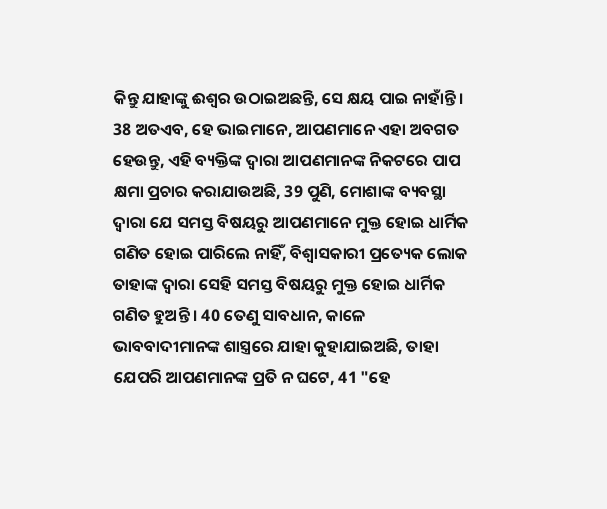କିନ୍ତୁ ଯାହାଙ୍କୁ ଈଶ୍ୱର ଉଠାଇଅଛନ୍ତି, ସେ କ୍ଷୟ ପାଇ ନାହାଁନ୍ତି । 38 ଅତଏବ, ହେ ଭାଇମାନେ, ଆପଣମାନେ ଏହା ଅବଗତ ହେଉନ୍ତୁ, ଏହି ବ୍ୟକ୍ତିଙ୍କ ଦ୍ୱାରା ଆପଣମାନଙ୍କ ନିକଟରେ ପାପ କ୍ଷମା ପ୍ରଚାର କରାଯାଉଅଛି, 39 ପୁଣି, ମୋଶାଙ୍କ ବ୍ୟବସ୍ଥା ଦ୍ୱାରା ଯେ ସମସ୍ତ ବିଷୟରୁ ଆପଣମାନେ ମୁକ୍ତ ହୋଇ ଧାର୍ମିକ ଗଣିତ ହୋଇ ପାରିଲେ ନାହିଁ, ବିଶ୍ୱାସକାରୀ ପ୍ରତ୍ୟେକ ଲୋକ ତାହାଙ୍କ ଦ୍ୱାରା ସେହି ସମସ୍ତ ବିଷୟରୁ ମୁକ୍ତ ହୋଇ ଧାର୍ମିକ ଗଣିତ ହୁଅନ୍ତି । 40 ତେଣୁ ସାବଧାନ, କାଳେ ଭାବବାଦୀମାନଙ୍କ ଶାସ୍ତ୍ରରେ ଯାହା କୁହାଯାଇଅଛି, ତାହା ଯେପରି ଆପଣମାନଙ୍କ ପ୍ରତି ନ ଘଟେ, 41 "ହେ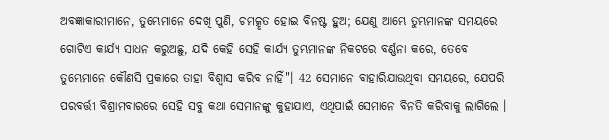ଅବଜ୍ଞାକାରୀମାନେ, ତୁମ୍ଭେମାନେ ଦେଖି ପୁଣି, ଚମତ୍କୃତ ହୋଇ ବିନଷ୍ଟ ହୁଅ; ଯେଣୁ ଆମ୍ଭେ ତୁମ୍ଭମାନଙ୍କ ସମୟରେ ଗୋଟିଏ କାର୍ଯ୍ୟ ସାଧନ କରୁଅଛୁ, ଯଦି କେହି ସେହି କାର୍ଯ୍ୟ ତୁମ୍ଭମାନଙ୍କ ନିକଟରେ ବର୍ଣ୍ଣନା କରେ, ତେବେ ତୁମ୍ଭେମାନେ କୌଣସି ପ୍ରକାରେ ତାହା ବିଶ୍ୱାସ କରିବ ନାହିଁ"। 42 ସେମାନେ ବାହାରିଯାଉଥିବା ସମୟରେ, ଯେପରି ପରବର୍ତ୍ତୀ ବିଶ୍ରାମବାରରେ ସେହି ସବୁ କଥା ସେମାନଙ୍କୁ କୁହାଯାଏ, ଏଥିପାଇଁ ସେମାନେ ବିନତି କରିବାକୁ ଲାଗିଲେ ।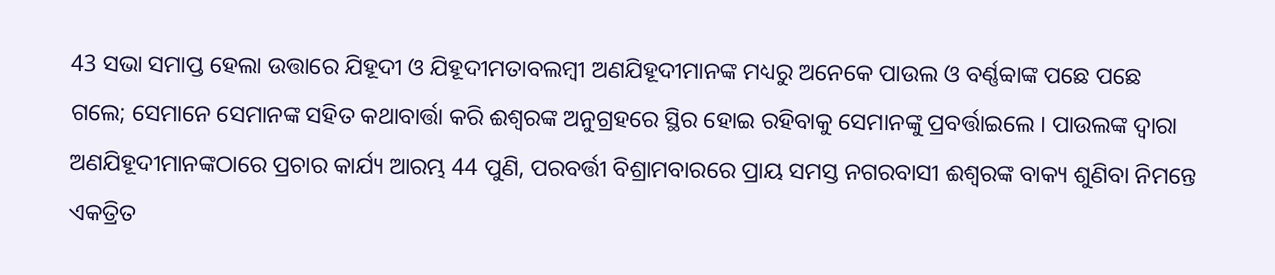43 ସଭା ସମାପ୍ତ ହେଲା ଉତ୍ତାରେ ଯିହୂଦୀ ଓ ଯିହୂଦୀମତାବଲମ୍ବୀ ଅଣଯିହୂଦୀମାନଙ୍କ ମଧ୍ୟରୁ ଅନେକେ ପାଉଲ ଓ ବର୍ଣ୍ଣବ୍ବାଙ୍କ ପଛେ ପଛେ ଗଲେ; ସେମାନେ ସେମାନଙ୍କ ସହିତ କଥାବାର୍ତ୍ତା କରି ଈଶ୍ୱରଙ୍କ ଅନୁଗ୍ରହରେ ସ୍ଥିର ହୋଇ ରହିବାକୁ ସେମାନଙ୍କୁ ପ୍ରବର୍ତ୍ତାଇଲେ । ପାଉଲଙ୍କ ଦ୍ୱାରା ଅଣଯିହୂଦୀମାନଙ୍କଠାରେ ପ୍ରଚାର କାର୍ଯ୍ୟ ଆରମ୍ଭ 44 ପୁଣି, ପରବର୍ତ୍ତୀ ବିଶ୍ରାମବାରରେ ପ୍ରାୟ ସମସ୍ତ ନଗରବାସୀ ଈଶ୍ୱରଙ୍କ ବାକ୍ୟ ଶୁଣିବା ନିମନ୍ତେ ଏକତ୍ରିତ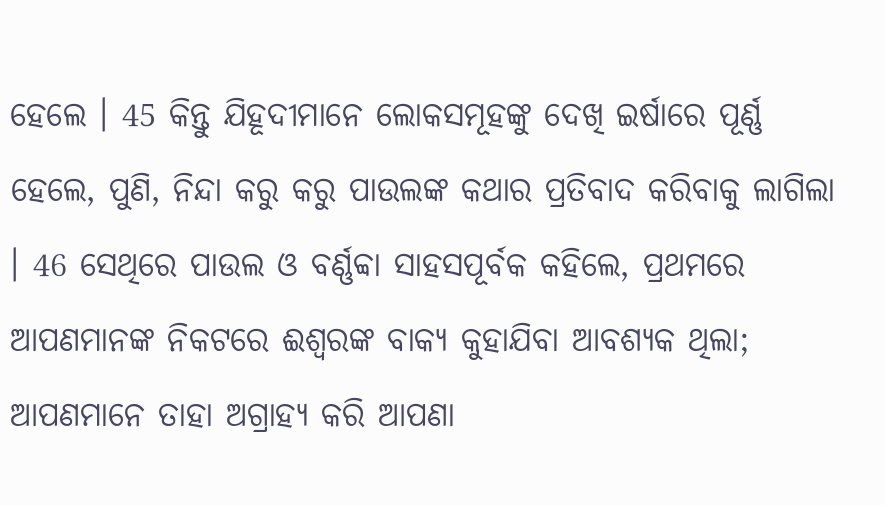ହେଲେ । 45 କିନ୍ତୁ ଯିହୂଦୀମାନେ ଲୋକସମୂହଙ୍କୁ ଦେଖି ଇର୍ଷାରେ ପୂର୍ଣ୍ଣ ହେଲେ, ପୁଣି, ନିନ୍ଦା କରୁ କରୁ ପାଉଲଙ୍କ କଥାର ପ୍ରତିବାଦ କରିବାକୁ ଲାଗିଲା । 46 ସେଥିରେ ପାଉଲ ଓ ବର୍ଣ୍ଣବ୍ବା ସାହସପୂର୍ବକ କହିଲେ, ପ୍ରଥମରେ ଆପଣମାନଙ୍କ ନିକଟରେ ଈଶ୍ୱରଙ୍କ ବାକ୍ୟ କୁହାଯିବା ଆବଶ୍ୟକ ଥିଲା; ଆପଣମାନେ ତାହା ଅଗ୍ରାହ୍ୟ କରି ଆପଣା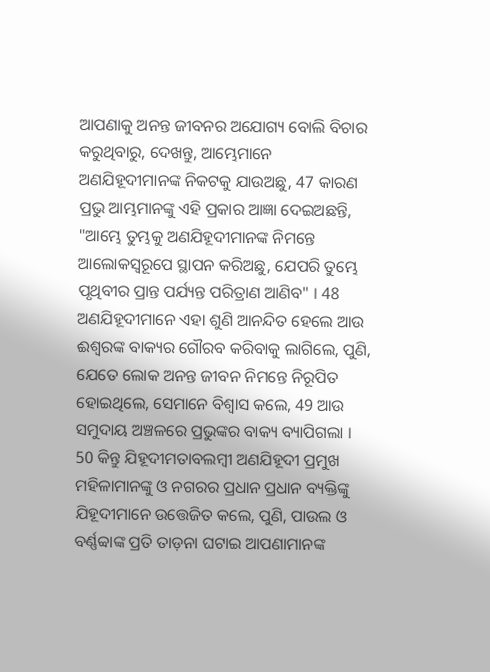ଆପଣାକୁ ଅନନ୍ତ ଜୀବନର ଅଯୋଗ୍ୟ ବୋଲି ବିଚାର କରୁଥିବାରୁ, ଦେଖନ୍ତୁ, ଆମ୍ଭେମାନେ ଅଣଯିହୂଦୀମାନଙ୍କ ନିକଟକୁ ଯାଉଅଛୁ, 47 କାରଣ ପ୍ରଭୁ ଆମ୍ଭମାନଙ୍କୁ ଏହି ପ୍ରକାର ଆଜ୍ଞା ଦେଇଅଛନ୍ତି, "ଆମ୍ଭେ ତୁମ୍ଭକୁ ଅଣଯିହୂଦୀମାନଙ୍କ ନିମନ୍ତେ ଆଲୋକସ୍ୱରୂପେ ସ୍ଥାପନ କରିଅଛୁ, ଯେପରି ତୁମ୍ଭେ ପୃଥିବୀର ପ୍ରାନ୍ତ ପର୍ଯ୍ୟନ୍ତ ପରିତ୍ରାଣ ଆଣିବ" । 48 ଅଣଯିହୂଦୀମାନେ ଏହା ଶୁଣି ଆନନ୍ଦିତ ହେଲେ ଆଉ ଈଶ୍ୱରଙ୍କ ବାକ୍ୟର ଗୌରବ କରିବାକୁ ଲାଗିଲେ, ପୁଣି, ଯେତେ ଲୋକ ଅନନ୍ତ ଜୀବନ ନିମନ୍ତେ ନିରୂପିତ ହୋଇଥିଲେ, ସେମାନେ ବିଶ୍ୱାସ କଲେ, 49 ଆଉ ସମୁଦାୟ ଅଞ୍ଚଳରେ ପ୍ରଭୁଙ୍କର ବାକ୍ୟ ବ୍ୟାପିଗଲା । 50 କିନ୍ତୁ ଯିହୂଦୀମତାବଲମ୍ବୀ ଅଣଯିହୂଦୀ ପ୍ରମୁଖ ମହିଳାମାନଙ୍କୁ ଓ ନଗରର ପ୍ରଧାନ ପ୍ରଧାନ ବ୍ୟକ୍ତିଙ୍କୁ ଯିହୂଦୀମାନେ ଉତ୍ତେଜିତ କଲେ, ପୁଣି, ପାଉଲ ଓ ବର୍ଣ୍ଣବ୍ବାଙ୍କ ପ୍ରତି ତାଡ଼ନା ଘଟାଇ ଆପଣାମାନଙ୍କ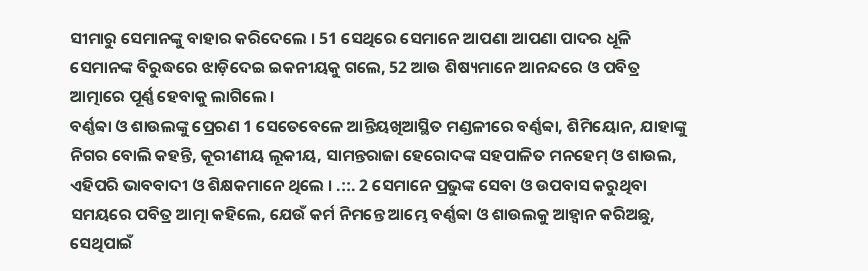ସୀମାରୁ ସେମାନଙ୍କୁ ବାହାର କରିଦେଲେ । 51 ସେଥିରେ ସେମାନେ ଆପଣା ଆପଣା ପାଦର ଧୂଳି ସେମାନଙ୍କ ବିରୁଦ୍ଧରେ ଝାଡ଼ିଦେଇ ଇକନୀୟକୁ ଗଲେ, 52 ଆଉ ଶିଷ୍ୟମାନେ ଆନନ୍ଦରେ ଓ ପବିତ୍ର ଆତ୍ମାରେ ପୂର୍ଣ୍ଣ ହେବାକୁ ଲାଗିଲେ ।
ବର୍ଣ୍ଣବ୍ବା ଓ ଶାଉଲଙ୍କୁ ପ୍ରେରଣ 1 ସେତେବେଳେ ଆନ୍ତିୟଖିଆସ୍ଥିତ ମଣ୍ଡଳୀରେ ବର୍ଣ୍ଣବ୍ବା, ଶିମିୟୋନ, ଯାହାଙ୍କୁ ନିଗର ବୋଲି କହନ୍ତି, କୂରୀଣୀୟ ଲୂକୀୟ, ସାମନ୍ତରାଜା ହେରୋଦଙ୍କ ସହପାଳିତ ମନହେମ୍ ଓ ଶାଉଲ, ଏହିପରି ଭାବବାଦୀ ଓ ଶିକ୍ଷକମାନେ ଥିଲେ । .::. 2 ସେମାନେ ପ୍ରଭୁଙ୍କ ସେବା ଓ ଉପବାସ କରୁଥିବା ସମୟରେ ପବିତ୍ର ଆତ୍ମା କହିଲେ, ଯେଉଁ କର୍ମ ନିମନ୍ତେ ଆମ୍ଭେ ବର୍ଣ୍ଣବ୍ବା ଓ ଶାଉଲକୁ ଆହ୍ୱାନ କରିଅଛୁ, ସେଥିପାଇଁ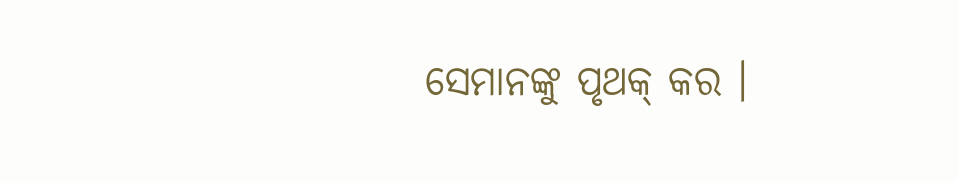ସେମାନଙ୍କୁ ପୃଥକ୍ କର ।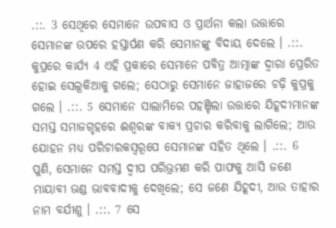.::. 3 ସେଥିରେ ସେମାନେ ଉପବାସ ଓ ପ୍ରାର୍ଥନା କଲା ଉତ୍ତାରେ ସେମାନଙ୍କ ଉପରେ ହସ୍ତାର୍ପଣ କରି ସେମାନଙ୍କୁ ବିଦାୟ ଦେଲେ । .::. କୁପ୍ରରେ କାର୍ଯ୍ୟ 4 ଏହି ପ୍ରକାରେ ସେମାନେ ପବିତ୍ର ଆତ୍ମାଙ୍କ ଦ୍ୱାରା ପ୍ରେରିତ ହୋଇ ସେଲୂକିଆକୁ ଗଲେ; ସେଠାରୁ ସେମାନେ ଜାହାଜରେ ଚଢ଼ି କୁପ୍ରକୁ ଗଲେ । .::. 5 ସେମାନେ ସାଲାମିରେ ପହଞ୍ଚିଲା ଉତ୍ତାରେ ଯିହୂଦୀମାନଙ୍କ ସମସ୍ତ ସମାଜଗୃହରେ ଈଶ୍ୱରଙ୍କ ବାକ୍ୟ ପ୍ରଚାର କରିବାକୁ ଲାଗିଲେ; ଆଉ ଯୋହନ ମଧ୍ୟ ପରିଚାରକସ୍ୱରୂପେ ସେମାନଙ୍କ ସହିତ ଥିଲେ । .::. 6 ପୁଣି, ସେମାନେ ସମସ୍ତ ଦ୍ୱୀପ ପରିଭ୍ରମଣ କରି ପାଫକୁ ଆସି ଜଣେ ମାୟାବୀ ଭଣ୍ଡ ଭାବବାଦୀକୁ ଦେଖିଲେ; ସେ ଜଣେ ଯିହୂଦୀ, ଆଉ ତାହାର ନାମ ବର୍ଯୀଶୁ । .::. 7 ସେ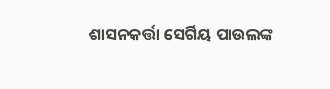ଶାସନକର୍ତ୍ତା ସେର୍ଗିୟ ପାଉଲଙ୍କ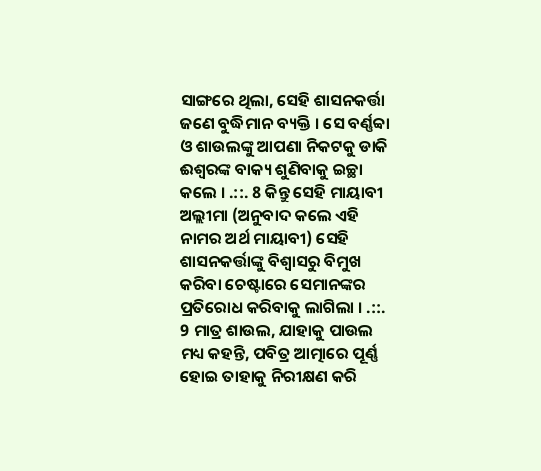ସାଙ୍ଗରେ ଥିଲା, ସେହି ଶାସନକର୍ତ୍ତା ଜଣେ ବୁଦ୍ଧିମାନ ବ୍ୟକ୍ତି । ସେ ବର୍ଣ୍ଣବ୍ବା ଓ ଶାଉଲଙ୍କୁ ଆପଣା ନିକଟକୁ ଡାକି ଈଶ୍ୱରଙ୍କ ବାକ୍ୟ ଶୁଣିବାକୁ ଇଚ୍ଛା କଲେ । .::. 8 କିନ୍ତୁ ସେହି ମାୟାବୀ ଅଲ୍ଲୀମା (ଅନୁବାଦ କଲେ ଏହି ନାମର ଅର୍ଥ ମାୟାବୀ) ସେହି ଶାସନକର୍ତ୍ତାଙ୍କୁ ବିଶ୍ୱାସରୁ ବିମୁଖ କରିବା ଚେଷ୍ଟାରେ ସେମାନଙ୍କର ପ୍ରତିରୋଧ କରିବାକୁ ଲାଗିଲା । .::. 9 ମାତ୍ର ଶାଉଲ, ଯାହାକୁ ପାଉଲ ମଧ୍ୟ କହନ୍ତି, ପବିତ୍ର ଆତ୍ମାରେ ପୂର୍ଣ୍ଣ ହୋଇ ତାହାକୁ ନିରୀକ୍ଷଣ କରି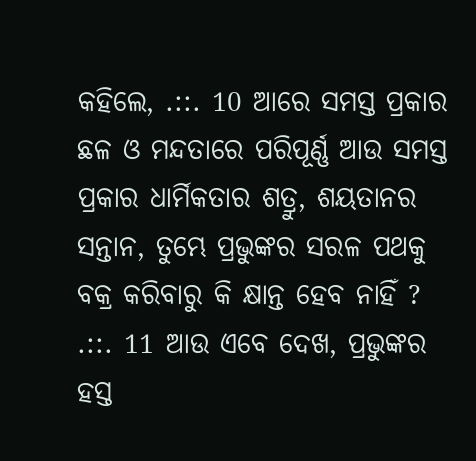କହିଲେ, .::. 10 ଆରେ ସମସ୍ତ ପ୍ରକାର ଛଳ ଓ ମନ୍ଦତାରେ ପରିପୂର୍ଣ୍ଣ ଆଉ ସମସ୍ତ ପ୍ରକାର ଧାର୍ମିକତାର ଶତ୍ରୁ, ଶୟତାନର ସନ୍ତାନ, ତୁମ୍ଭେ ପ୍ରଭୁଙ୍କର ସରଳ ପଥକୁ ବକ୍ର କରିବାରୁ କି କ୍ଷାନ୍ତ ହେବ ନାହିଁ ? .::. 11 ଆଉ ଏବେ ଦେଖ, ପ୍ରଭୁଙ୍କର ହସ୍ତ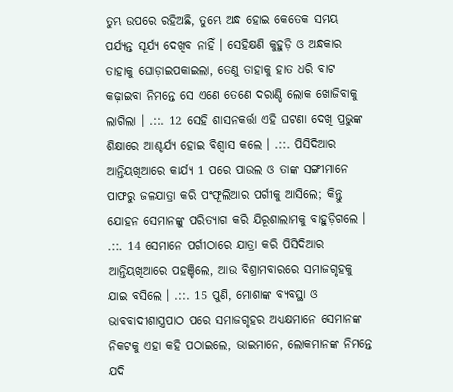ତୁମ୍ଭ ଉପରେ ରହିଅଛି, ତୁମ୍ଭେ ଅନ୍ଧ ହୋଇ କେତେକ ସମୟ ପର୍ଯ୍ୟନ୍ତ ସୂର୍ଯ୍ୟ ଦେଖିବ ନାହିଁ । ସେହିକ୍ଷଣି କୁହୁଡ଼ି ଓ ଅନ୍ଧକାର ତାହାକୁ ଘୋଡ଼ାଇପକାଇଲା, ତେଣୁ ତାହାକୁ ହାତ ଧରି ବାଟ କଢ଼ାଇବା ନିମନ୍ତେ ସେ ଏଣେ ତେଣେ ଦରାଣ୍ଡି ଲୋକ ଖୋଜିବାକୁ ଲାଗିଲା । .::. 12 ସେହି ଶାସନକର୍ତ୍ତା ଏହି ଘଟଣା ଦେଖି ପ୍ରଭୁଙ୍କ ଶିକ୍ଷାରେ ଆଶ୍ଚର୍ଯ୍ୟ ହୋଇ ବିଶ୍ୱାସ କଲେ । .::. ପିସିଦିଆର ଆନ୍ତିୟଖିଆରେ କାର୍ଯ୍ୟ 1 ପରେ ପାଉଲ ଓ ତାଙ୍କ ସଙ୍ଗୀମାନେ ପାଫରୁ ଜଳଯାତ୍ରା କରି ପଂଫୂଲିଆର ପର୍ଗୀକୁ ଆସିଲେ; କିନ୍ତୁ ଯୋହନ ସେମାନଙ୍କୁ ପରିତ୍ୟାଗ କରି ଯିରୂଶାଲାମକୁ ବାହୁଡ଼ିଗଲେ । .::. 14 ସେମାନେ ପର୍ଗୀଠାରେ ଯାତ୍ରା କରି ପିସିଦିଆର ଆନ୍ତିୟଖିଆରେ ପହଞ୍ଚିଲେ, ଆଉ ବିଶ୍ରାମବାରରେ ସମାଜଗୃହକୁ ଯାଇ ବସିଲେ । .::. 15 ପୁଣି, ମୋଶାଙ୍କ ବ୍ୟବସ୍ଥା ଓ ଭାବବାଦୀଶାସ୍ତ୍ରପାଠ ପରେ ସମାଜଗୃହର ଅଧ୍ୟକ୍ଷମାନେ ସେମାନଙ୍କ ନିକଟକୁ ଏହା କହି ପଠାଇଲେ, ଭାଇମାନେ, ଲୋକମାନଙ୍କ ନିମନ୍ତେ ଯଦି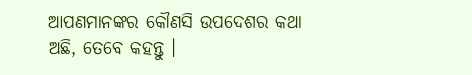ଆପଣମାନଙ୍କର କୌଣସି ଉପଦେଶର କଥା ଅଛି, ତେବେ କହନ୍ତୁ ।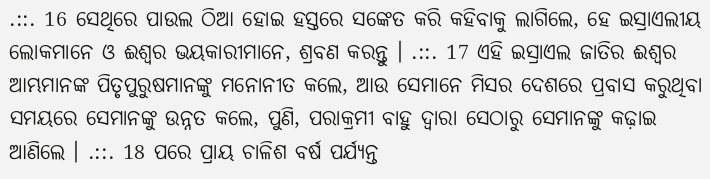.::. 16 ସେଥିରେ ପାଉଲ ଠିଆ ହୋଇ ହସ୍ତରେ ସଙ୍କେତ କରି କହିବାକୁ ଲାଗିଲେ, ହେ ଇସ୍ରାଏଲୀୟ ଲୋକମାନେ ଓ ଈଶ୍ୱର ଭୟକାରୀମାନେ, ଶ୍ରବଣ କରନ୍ତୁ । .::. 17 ଏହି ଇସ୍ରାଏଲ ଜାତିର ଈଶ୍ୱର ଆମ୍ଭମାନଙ୍କ ପିତୃପୁରୁଷମାନଙ୍କୁ ମନୋନୀତ କଲେ, ଆଉ ସେମାନେ ମିସର ଦେଶରେ ପ୍ରବାସ କରୁଥିବା ସମୟରେ ସେମାନଙ୍କୁ ଉନ୍ନତ କଲେ, ପୁଣି, ପରାକ୍ରମୀ ବାହୁ ଦ୍ୱାରା ସେଠାରୁ ସେମାନଙ୍କୁ କଢ଼ାଇ ଆଣିଲେ । .::. 18 ପରେ ପ୍ରାୟ ଚାଳିଶ ବର୍ଷ ପର୍ଯ୍ୟନ୍ତ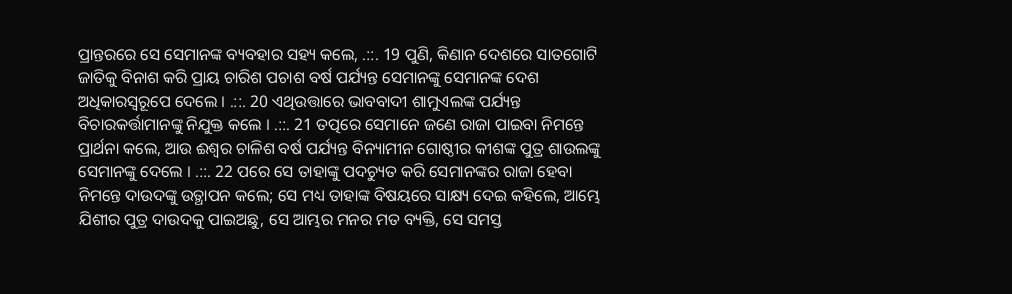ପ୍ରାନ୍ତରରେ ସେ ସେମାନଙ୍କ ବ୍ୟବହାର ସହ୍ୟ କଲେ, .::. 19 ପୁଣି, କିଣାନ ଦେଶରେ ସାତଗୋଟି ଜାତିକୁ ବିନାଶ କରି ପ୍ରାୟ ଚାରିଶ ପଚାଶ ବର୍ଷ ପର୍ଯ୍ୟନ୍ତ ସେମାନଙ୍କୁ ସେମାନଙ୍କ ଦେଶ ଅଧିକାରସ୍ୱରୂପେ ଦେଲେ । .::. 20 ଏଥିଉତ୍ତାରେ ଭାବବାଦୀ ଶାମୁଏଲଙ୍କ ପର୍ଯ୍ୟନ୍ତ ବିଚାରକର୍ତ୍ତାମାନଙ୍କୁ ନିଯୁକ୍ତ କଲେ । .::. 21 ତତ୍ପରେ ସେମାନେ ଜଣେ ରାଜା ପାଇବା ନିମନ୍ତେ ପ୍ରାର୍ଥନା କଲେ, ଆଉ ଈଶ୍ୱର ଚାଳିଶ ବର୍ଷ ପର୍ଯ୍ୟନ୍ତ ବିନ୍ୟାମୀନ ଗୋଷ୍ଠୀର କୀଶଙ୍କ ପୁତ୍ର ଶାଉଲଙ୍କୁ ସେମାନଙ୍କୁ ଦେଲେ । .::. 22 ପରେ ସେ ତାହାଙ୍କୁ ପଦଚ୍ୟୁତ କରି ସେମାନଙ୍କର ରାଜା ହେବା ନିମନ୍ତେ ଦାଉଦଙ୍କୁ ଉତ୍ଥାପନ କଲେ; ସେ ମଧ୍ୟ ତାହାଙ୍କ ବିଷୟରେ ସାକ୍ଷ୍ୟ ଦେଇ କହିଲେ, ଆମ୍ଭେ ଯିଶୀର ପୁତ୍ର ଦାଉଦକୁ ପାଇଅଛୁ, ସେ ଆମ୍ଭର ମନର ମତ ବ୍ୟକ୍ତି, ସେ ସମସ୍ତ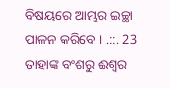ବିଷୟରେ ଆମ୍ଭର ଇଚ୍ଛା ପାଳନ କରିବେ । .::. 23 ତାହାଙ୍କ ବଂଶରୁ ଈଶ୍ୱର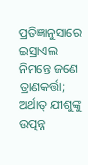ପ୍ରତିଜ୍ଞାନୁସାରେ ଇସ୍ରାଏଲ ନିମନ୍ତେ ଜଣେ ତ୍ରାଣକର୍ତ୍ତା; ଅର୍ଥାତ୍ ଯୀଶୁଙ୍କୁ ଉତ୍ପନ୍ନ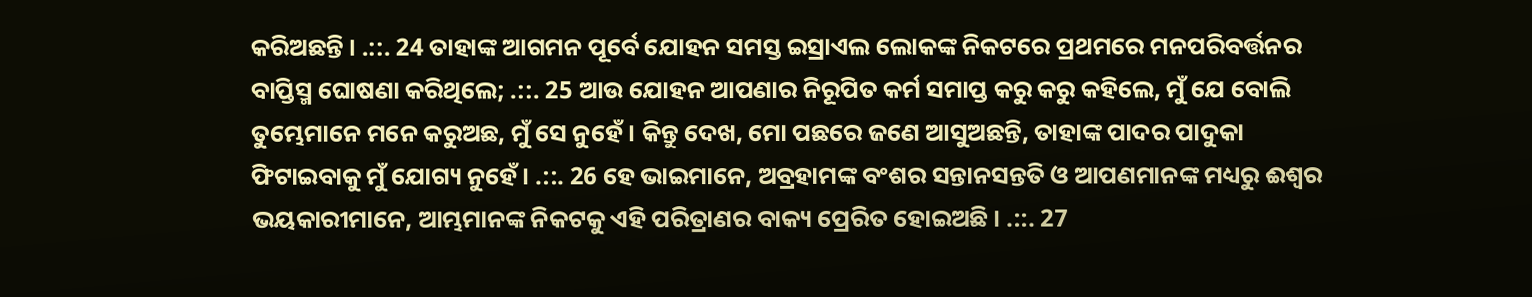କରିଅଛନ୍ତି । .::. 24 ତାହାଙ୍କ ଆଗମନ ପୂର୍ବେ ଯୋହନ ସମସ୍ତ ଇସ୍ରାଏଲ ଲୋକଙ୍କ ନିକଟରେ ପ୍ରଥମରେ ମନପରିବର୍ତ୍ତନର ବାପ୍ତିସ୍ମ ଘୋଷଣା କରିଥିଲେ; .::. 25 ଆଉ ଯୋହନ ଆପଣାର ନିରୂପିତ କର୍ମ ସମାପ୍ତ କରୁ କରୁ କହିଲେ, ମୁଁ ଯେ ବୋଲି ତୁମ୍ଭେମାନେ ମନେ କରୁଅଛ, ମୁଁ ସେ ନୁହେଁ । କିନ୍ତୁ ଦେଖ, ମୋ ପଛରେ ଜଣେ ଆସୁଅଛନ୍ତି, ତାହାଙ୍କ ପାଦର ପାଦୁକା ଫିଟାଇବାକୁ ମୁଁ ଯୋଗ୍ୟ ନୁହେଁ । .::. 26 ହେ ଭାଇମାନେ, ଅବ୍ରହାମଙ୍କ ବଂଶର ସନ୍ତାନସନ୍ତତି ଓ ଆପଣମାନଙ୍କ ମଧ୍ୟରୁ ଈଶ୍ୱର ଭୟକାରୀମାନେ, ଆମ୍ଭମାନଙ୍କ ନିକଟକୁ ଏହି ପରିତ୍ରାଣର ବାକ୍ୟ ପ୍ରେରିତ ହୋଇଅଛି । .::. 27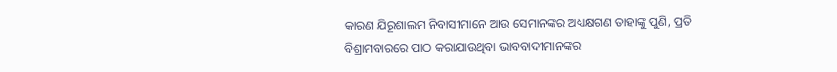କାରଣ ଯିରୂଶାଲମ ନିବାସୀମାନେ ଆଉ ସେମାନଙ୍କର ଅଧ୍ୟକ୍ଷଗଣ ତାହାଙ୍କୁ ପୁଣି, ପ୍ରତି ବିଶ୍ରାମବାରରେ ପାଠ କରାଯାଉଥିବା ଭାବବାଦୀମାନଙ୍କର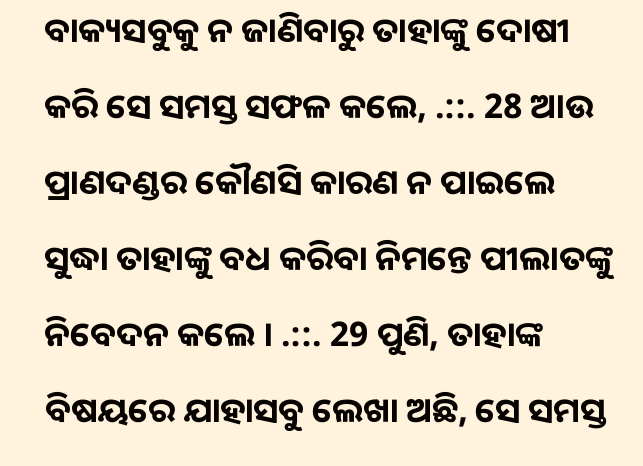ବାକ୍ୟସବୁକୁ ନ ଜାଣିବାରୁ ତାହାଙ୍କୁ ଦୋଷୀ କରି ସେ ସମସ୍ତ ସଫଳ କଲେ, .::. 28 ଆଉ ପ୍ରାଣଦଣ୍ଡର କୌଣସି କାରଣ ନ ପାଇଲେ ସୁଦ୍ଧା ତାହାଙ୍କୁ ବଧ କରିବା ନିମନ୍ତେ ପୀଲାତଙ୍କୁ ନିବେଦନ କଲେ । .::. 29 ପୁଣି, ତାହାଙ୍କ ବିଷୟରେ ଯାହାସବୁ ଲେଖା ଅଛି, ସେ ସମସ୍ତ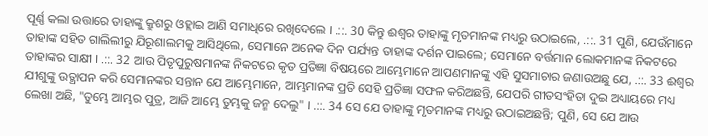ପୂର୍ଣ୍ଣ କଲା ଉତ୍ତାରେ ତାହାଙ୍କୁ କ୍ରୁଶରୁ ଓହ୍ଲାଇ ଆଣି ସମାଧିରେ ରଖିଦେଲେ । .::. 30 କିନ୍ତୁ ଈଶ୍ୱର ତାହାଙ୍କୁ ମୃତମାନଙ୍କ ମଧ୍ୟରୁ ଉଠାଇଲେ, .::. 31 ପୁଣି, ଯେଉଁମାନେ ତାହାଙ୍କ ସହିତ ଗାଲିଲୀରୁ ଯିରୂଶାଲମକୁ ଆସିଥିଲେ, ସେମାନେ ଅନେକ ଦିନ ପର୍ଯ୍ୟନ୍ତ ତାହାଙ୍କ ଦର୍ଶନ ପାଇଲେ; ସେମାନେ ବର୍ତ୍ତମାନ ଲୋକମାନଙ୍କ ନିକଟରେ ତାହାଙ୍କର ସାକ୍ଷୀ । .::. 32 ଆଉ ପିତୃପୁରୁଷମାନଙ୍କ ନିକଟରେ କୃତ ପ୍ରତିଜ୍ଞା ବିଷୟରେ ଆମ୍ଭେମାନେ ଆପଣମାନଙ୍କୁ ଏହି ସୁସମାଚାର ଜଣାଉଅଛୁ ଯେ, .::. 33 ଈଶ୍ୱର ଯୀଶୁଙ୍କୁ ଉତ୍ଥାପନ କରି ସେମାନଙ୍କର ସନ୍ତାନ ଯେ ଆମ୍ଭେମାନେ, ଆମ୍ଭମାନଙ୍କ ପ୍ରତି ସେହି ପ୍ରତିଜ୍ଞା ସଫଳ କରିଅଛନ୍ତି, ଯେପରି ଗୀତସଂହିତା ଦୁଇ ଅଧ୍ୟାୟରେ ମଧ୍ୟ ଲେଖା ଅଛି, "ତୁମ୍ଭେ ଆମ୍ଭର ପୁତ୍ର, ଆଜି ଆମ୍ଭେ ତୁମ୍ଭକୁ ଜନ୍ମ ଦେଲୁ" । .::. 34 ସେ ଯେ ତାହାଙ୍କୁ ମୃତମାନଙ୍କ ମଧ୍ୟରୁ ଉଠାଇଅଛନ୍ତି; ପୁଣି, ସେ ଯେ ଆଉ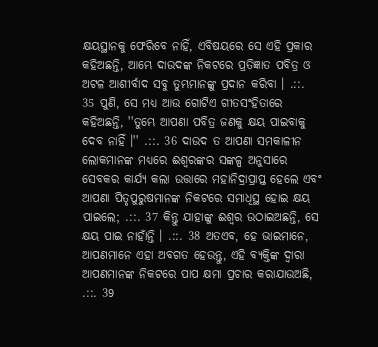କ୍ଷୟସ୍ଥାନକୁ ଫେରିବେ ନାହିଁ, ଏବିଷୟରେ ସେ ଏହି ପ୍ରକାର କହିଅଛନ୍ତି, ଆମ୍ଭେ ଦାଉଦଙ୍କ ନିକଟରେ ପ୍ରତିଜ୍ଞାତ ପବିତ୍ର ଓ ଅଟଳ ଆଶୀର୍ବାଦ ସବୁ ତୁମ୍ଭମାନଙ୍କୁ ପ୍ରଦାନ କରିବା । .::. 35 ପୁଣି, ସେ ମଧ୍ୟ ଆଉ ଗୋଟିଏ ଗୀତସଂହିତାରେ କହିଅଛନ୍ତି, ''ତୁମ୍ଭେ ଆପଣା ପବିତ୍ର ଜଣକୁ କ୍ଷୟ ପାଇବାକୁ ଦେବ ନାହିଁ ।'' .::. 36 ଦାଉଦ ତ ଆପଣା ସମକାଳୀନ ଲୋକମାନଙ୍କ ମଧ୍ୟରେ ଈଶ୍ୱରଙ୍କର ସଙ୍କଳ୍ପ ଅନୁସାରେ ସେବକର କାର୍ଯ୍ୟ କଲା ଉତ୍ତାରେ ମହାନିଦ୍ରାପ୍ରାପ୍ତ ହେଲେ ଏବଂ ଆପଣା ପିତୃପୁରୁଷମାନଙ୍କ ନିକଟରେ ସମାଧିସ୍ଥ ହୋଇ କ୍ଷୟ ପାଇଲେ; .::. 37 କିନ୍ତୁ ଯାହାଙ୍କୁ ଈଶ୍ୱର ଉଠାଇଅଛନ୍ତି, ସେ କ୍ଷୟ ପାଇ ନାହାଁନ୍ତି । .::. 38 ଅତଏବ, ହେ ଭାଇମାନେ, ଆପଣମାନେ ଏହା ଅବଗତ ହେଉନ୍ତୁ, ଏହି ବ୍ୟକ୍ତିଙ୍କ ଦ୍ୱାରା ଆପଣମାନଙ୍କ ନିକଟରେ ପାପ କ୍ଷମା ପ୍ରଚାର କରାଯାଉଅଛି, .::. 39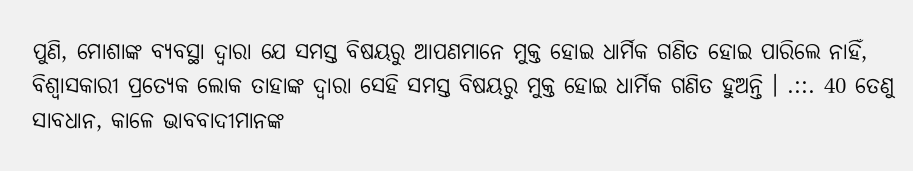ପୁଣି, ମୋଶାଙ୍କ ବ୍ୟବସ୍ଥା ଦ୍ୱାରା ଯେ ସମସ୍ତ ବିଷୟରୁ ଆପଣମାନେ ମୁକ୍ତ ହୋଇ ଧାର୍ମିକ ଗଣିତ ହୋଇ ପାରିଲେ ନାହିଁ, ବିଶ୍ୱାସକାରୀ ପ୍ରତ୍ୟେକ ଲୋକ ତାହାଙ୍କ ଦ୍ୱାରା ସେହି ସମସ୍ତ ବିଷୟରୁ ମୁକ୍ତ ହୋଇ ଧାର୍ମିକ ଗଣିତ ହୁଅନ୍ତି । .::. 40 ତେଣୁ ସାବଧାନ, କାଳେ ଭାବବାଦୀମାନଙ୍କ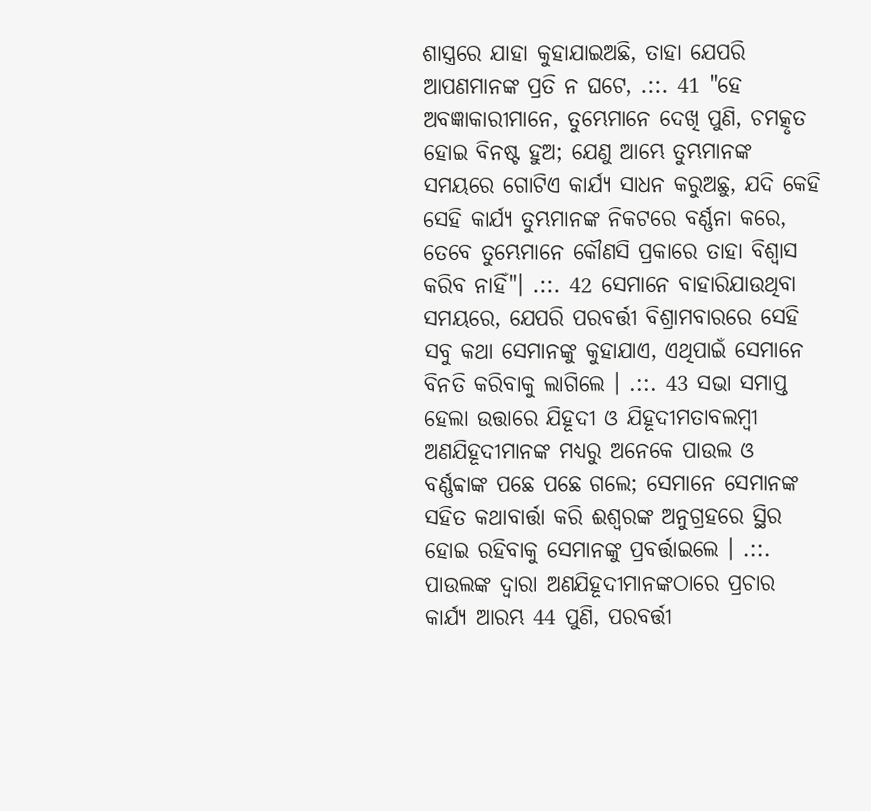ଶାସ୍ତ୍ରରେ ଯାହା କୁହାଯାଇଅଛି, ତାହା ଯେପରି ଆପଣମାନଙ୍କ ପ୍ରତି ନ ଘଟେ, .::. 41 "ହେ ଅବଜ୍ଞାକାରୀମାନେ, ତୁମ୍ଭେମାନେ ଦେଖି ପୁଣି, ଚମତ୍କୃତ ହୋଇ ବିନଷ୍ଟ ହୁଅ; ଯେଣୁ ଆମ୍ଭେ ତୁମ୍ଭମାନଙ୍କ ସମୟରେ ଗୋଟିଏ କାର୍ଯ୍ୟ ସାଧନ କରୁଅଛୁ, ଯଦି କେହି ସେହି କାର୍ଯ୍ୟ ତୁମ୍ଭମାନଙ୍କ ନିକଟରେ ବର୍ଣ୍ଣନା କରେ, ତେବେ ତୁମ୍ଭେମାନେ କୌଣସି ପ୍ରକାରେ ତାହା ବିଶ୍ୱାସ କରିବ ନାହିଁ"। .::. 42 ସେମାନେ ବାହାରିଯାଉଥିବା ସମୟରେ, ଯେପରି ପରବର୍ତ୍ତୀ ବିଶ୍ରାମବାରରେ ସେହି ସବୁ କଥା ସେମାନଙ୍କୁ କୁହାଯାଏ, ଏଥିପାଇଁ ସେମାନେ ବିନତି କରିବାକୁ ଲାଗିଲେ । .::. 43 ସଭା ସମାପ୍ତ ହେଲା ଉତ୍ତାରେ ଯିହୂଦୀ ଓ ଯିହୂଦୀମତାବଲମ୍ବୀ ଅଣଯିହୂଦୀମାନଙ୍କ ମଧ୍ୟରୁ ଅନେକେ ପାଉଲ ଓ ବର୍ଣ୍ଣବ୍ବାଙ୍କ ପଛେ ପଛେ ଗଲେ; ସେମାନେ ସେମାନଙ୍କ ସହିତ କଥାବାର୍ତ୍ତା କରି ଈଶ୍ୱରଙ୍କ ଅନୁଗ୍ରହରେ ସ୍ଥିର ହୋଇ ରହିବାକୁ ସେମାନଙ୍କୁ ପ୍ରବର୍ତ୍ତାଇଲେ । .::. ପାଉଲଙ୍କ ଦ୍ୱାରା ଅଣଯିହୂଦୀମାନଙ୍କଠାରେ ପ୍ରଚାର କାର୍ଯ୍ୟ ଆରମ୍ଭ 44 ପୁଣି, ପରବର୍ତ୍ତୀ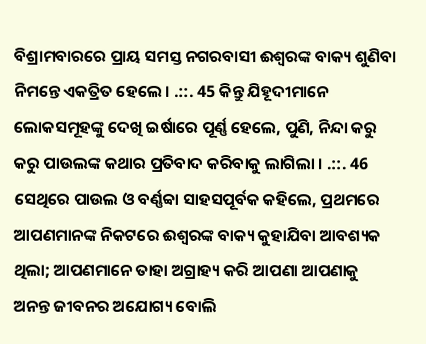ବିଶ୍ରାମବାରରେ ପ୍ରାୟ ସମସ୍ତ ନଗରବାସୀ ଈଶ୍ୱରଙ୍କ ବାକ୍ୟ ଶୁଣିବା ନିମନ୍ତେ ଏକତ୍ରିତ ହେଲେ । .::. 45 କିନ୍ତୁ ଯିହୂଦୀମାନେ ଲୋକସମୂହଙ୍କୁ ଦେଖି ଇର୍ଷାରେ ପୂର୍ଣ୍ଣ ହେଲେ, ପୁଣି, ନିନ୍ଦା କରୁ କରୁ ପାଉଲଙ୍କ କଥାର ପ୍ରତିବାଦ କରିବାକୁ ଲାଗିଲା । .::. 46 ସେଥିରେ ପାଉଲ ଓ ବର୍ଣ୍ଣବ୍ବା ସାହସପୂର୍ବକ କହିଲେ, ପ୍ରଥମରେ ଆପଣମାନଙ୍କ ନିକଟରେ ଈଶ୍ୱରଙ୍କ ବାକ୍ୟ କୁହାଯିବା ଆବଶ୍ୟକ ଥିଲା; ଆପଣମାନେ ତାହା ଅଗ୍ରାହ୍ୟ କରି ଆପଣା ଆପଣାକୁ ଅନନ୍ତ ଜୀବନର ଅଯୋଗ୍ୟ ବୋଲି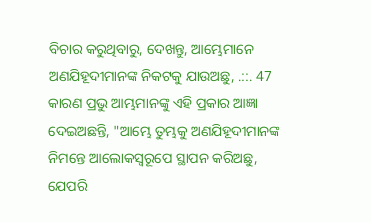ବିଚାର କରୁଥିବାରୁ, ଦେଖନ୍ତୁ, ଆମ୍ଭେମାନେ ଅଣଯିହୂଦୀମାନଙ୍କ ନିକଟକୁ ଯାଉଅଛୁ, .::. 47 କାରଣ ପ୍ରଭୁ ଆମ୍ଭମାନଙ୍କୁ ଏହି ପ୍ରକାର ଆଜ୍ଞା ଦେଇଅଛନ୍ତି, "ଆମ୍ଭେ ତୁମ୍ଭକୁ ଅଣଯିହୂଦୀମାନଙ୍କ ନିମନ୍ତେ ଆଲୋକସ୍ୱରୂପେ ସ୍ଥାପନ କରିଅଛୁ, ଯେପରି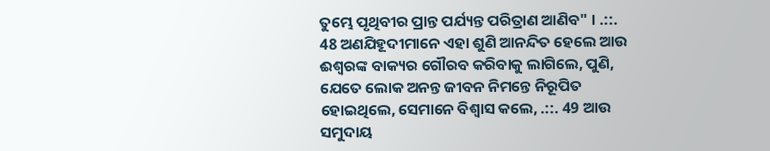ତୁମ୍ଭେ ପୃଥିବୀର ପ୍ରାନ୍ତ ପର୍ଯ୍ୟନ୍ତ ପରିତ୍ରାଣ ଆଣିବ" । .::. 48 ଅଣଯିହୂଦୀମାନେ ଏହା ଶୁଣି ଆନନ୍ଦିତ ହେଲେ ଆଉ ଈଶ୍ୱରଙ୍କ ବାକ୍ୟର ଗୌରବ କରିବାକୁ ଲାଗିଲେ, ପୁଣି, ଯେତେ ଲୋକ ଅନନ୍ତ ଜୀବନ ନିମନ୍ତେ ନିରୂପିତ ହୋଇଥିଲେ, ସେମାନେ ବିଶ୍ୱାସ କଲେ, .::. 49 ଆଉ ସମୁଦାୟ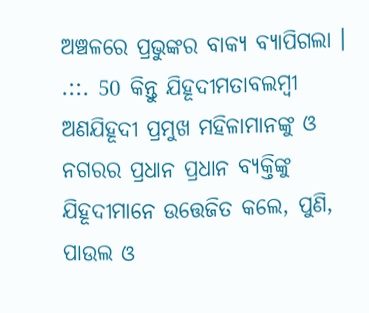ଅଞ୍ଚଳରେ ପ୍ରଭୁଙ୍କର ବାକ୍ୟ ବ୍ୟାପିଗଲା । .::. 50 କିନ୍ତୁ ଯିହୂଦୀମତାବଲମ୍ବୀ ଅଣଯିହୂଦୀ ପ୍ରମୁଖ ମହିଳାମାନଙ୍କୁ ଓ ନଗରର ପ୍ରଧାନ ପ୍ରଧାନ ବ୍ୟକ୍ତିଙ୍କୁ ଯିହୂଦୀମାନେ ଉତ୍ତେଜିତ କଲେ, ପୁଣି, ପାଉଲ ଓ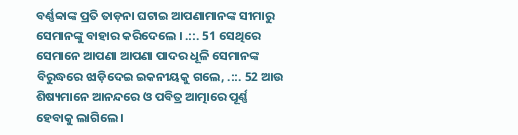ବର୍ଣ୍ଣବ୍ବାଙ୍କ ପ୍ରତି ତାଡ଼ନା ଘଟାଇ ଆପଣାମାନଙ୍କ ସୀମାରୁ ସେମାନଙ୍କୁ ବାହାର କରିଦେଲେ । .::. 51 ସେଥିରେ ସେମାନେ ଆପଣା ଆପଣା ପାଦର ଧୂଳି ସେମାନଙ୍କ ବିରୁଦ୍ଧରେ ଝାଡ଼ିଦେଇ ଇକନୀୟକୁ ଗଲେ, .::. 52 ଆଉ ଶିଷ୍ୟମାନେ ଆନନ୍ଦରେ ଓ ପବିତ୍ର ଆତ୍ମାରେ ପୂର୍ଣ୍ଣ ହେବାକୁ ଲାଗିଲେ ।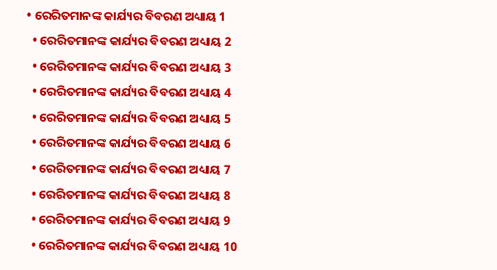• ରେରିତମାନଙ୍କ କାର୍ଯ୍ୟର ବିବରଣ ଅଧ୍ୟାୟ 1
  • ରେରିତମାନଙ୍କ କାର୍ଯ୍ୟର ବିବରଣ ଅଧ୍ୟାୟ 2
  • ରେରିତମାନଙ୍କ କାର୍ଯ୍ୟର ବିବରଣ ଅଧ୍ୟାୟ 3
  • ରେରିତମାନଙ୍କ କାର୍ଯ୍ୟର ବିବରଣ ଅଧ୍ୟାୟ 4
  • ରେରିତମାନଙ୍କ କାର୍ଯ୍ୟର ବିବରଣ ଅଧ୍ୟାୟ 5
  • ରେରିତମାନଙ୍କ କାର୍ଯ୍ୟର ବିବରଣ ଅଧ୍ୟାୟ 6
  • ରେରିତମାନଙ୍କ କାର୍ଯ୍ୟର ବିବରଣ ଅଧ୍ୟାୟ 7
  • ରେରିତମାନଙ୍କ କାର୍ଯ୍ୟର ବିବରଣ ଅଧ୍ୟାୟ 8
  • ରେରିତମାନଙ୍କ କାର୍ଯ୍ୟର ବିବରଣ ଅଧ୍ୟାୟ 9
  • ରେରିତମାନଙ୍କ କାର୍ଯ୍ୟର ବିବରଣ ଅଧ୍ୟାୟ 10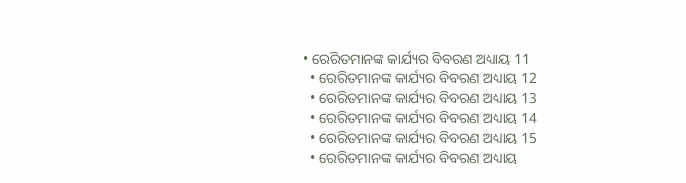• ରେରିତମାନଙ୍କ କାର୍ଯ୍ୟର ବିବରଣ ଅଧ୍ୟାୟ 11
  • ରେରିତମାନଙ୍କ କାର୍ଯ୍ୟର ବିବରଣ ଅଧ୍ୟାୟ 12
  • ରେରିତମାନଙ୍କ କାର୍ଯ୍ୟର ବିବରଣ ଅଧ୍ୟାୟ 13
  • ରେରିତମାନଙ୍କ କାର୍ଯ୍ୟର ବିବରଣ ଅଧ୍ୟାୟ 14
  • ରେରିତମାନଙ୍କ କାର୍ଯ୍ୟର ବିବରଣ ଅଧ୍ୟାୟ 15
  • ରେରିତମାନଙ୍କ କାର୍ଯ୍ୟର ବିବରଣ ଅଧ୍ୟାୟ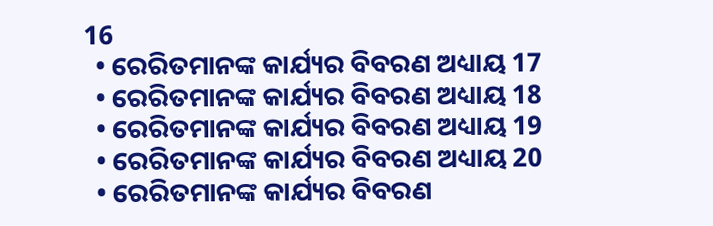16
  • ରେରିତମାନଙ୍କ କାର୍ଯ୍ୟର ବିବରଣ ଅଧ୍ୟାୟ 17
  • ରେରିତମାନଙ୍କ କାର୍ଯ୍ୟର ବିବରଣ ଅଧ୍ୟାୟ 18
  • ରେରିତମାନଙ୍କ କାର୍ଯ୍ୟର ବିବରଣ ଅଧ୍ୟାୟ 19
  • ରେରିତମାନଙ୍କ କାର୍ଯ୍ୟର ବିବରଣ ଅଧ୍ୟାୟ 20
  • ରେରିତମାନଙ୍କ କାର୍ଯ୍ୟର ବିବରଣ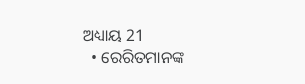ଅଧ୍ୟାୟ 21
  • ରେରିତମାନଙ୍କ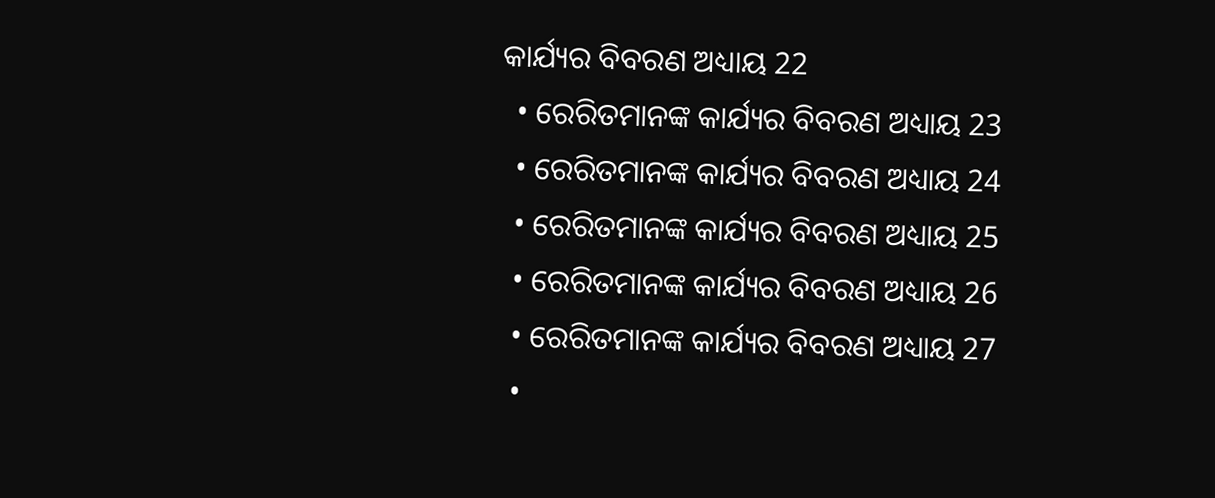କାର୍ଯ୍ୟର ବିବରଣ ଅଧ୍ୟାୟ 22
  • ରେରିତମାନଙ୍କ କାର୍ଯ୍ୟର ବିବରଣ ଅଧ୍ୟାୟ 23
  • ରେରିତମାନଙ୍କ କାର୍ଯ୍ୟର ବିବରଣ ଅଧ୍ୟାୟ 24
  • ରେରିତମାନଙ୍କ କାର୍ଯ୍ୟର ବିବରଣ ଅଧ୍ୟାୟ 25
  • ରେରିତମାନଙ୍କ କାର୍ଯ୍ୟର ବିବରଣ ଅଧ୍ୟାୟ 26
  • ରେରିତମାନଙ୍କ କାର୍ଯ୍ୟର ବିବରଣ ଅଧ୍ୟାୟ 27
  •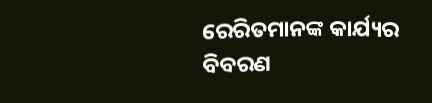ରେରିତମାନଙ୍କ କାର୍ଯ୍ୟର ବିବରଣ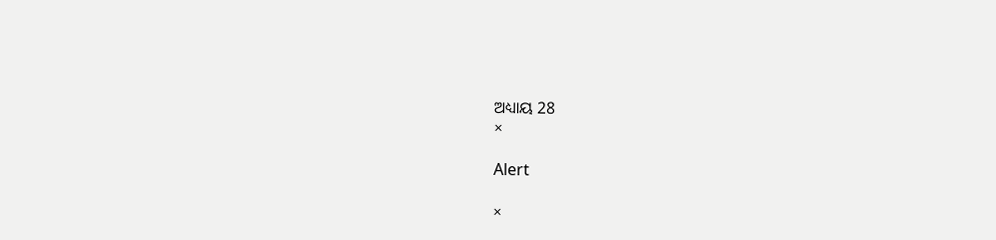ଅଧ୍ୟାୟ 28
×

Alert

×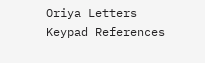Oriya Letters Keypad References